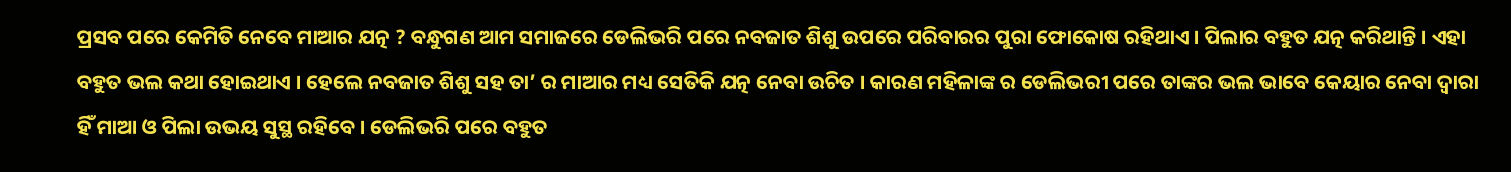ପ୍ରସବ ପରେ କେମିତି ନେବେ ମାଆର ଯତ୍ନ ? ବନ୍ଧୁଗଣ ଆମ ସମାଜରେ ଡେଲିଭରି ପରେ ନବଜାତ ଶିଶୁ ଉପରେ ପରିବାରର ପୁରା ଫୋକୋଷ ରହିଥାଏ । ପିଲାର ବହୁତ ଯତ୍ନ କରିଥାନ୍ତି । ଏହା ବହୁତ ଭଲ କଥା ହୋଇଥାଏ । ହେଲେ ନବଜାତ ଶିଶୁ ସହ ତା’ ର ମାଆର ମଧ୍ୟ ସେତିକି ଯତ୍ନ ନେବା ଉଚିତ । କାରଣ ମହିଳାଙ୍କ ର ଡେଲିଭରୀ ପରେ ତାଙ୍କର ଭଲ ଭାବେ କେୟାର ନେବା ଦ୍ଵାରା ହିଁ ମାଆ ଓ ପିଲା ଉଭୟ ସୁସ୍ଥ ରହିବେ । ଡେଲିଭରି ପରେ ବହୁତ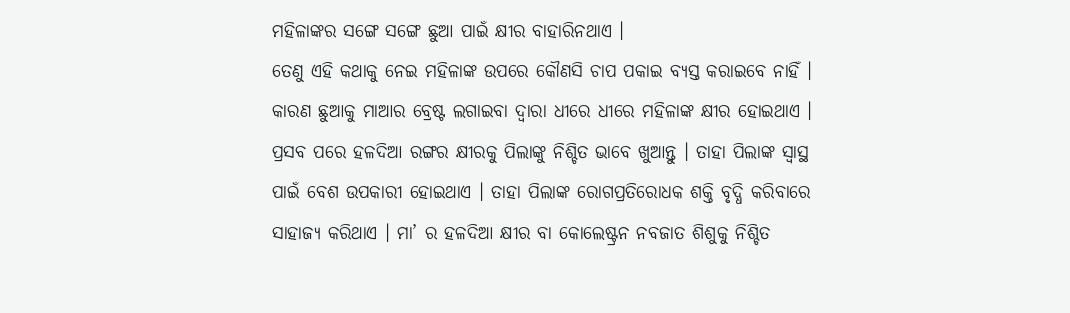ମହିଳାଙ୍କର ସଙ୍ଗେ ସଙ୍ଗେ ଛୁଆ ପାଇଁ କ୍ଷୀର ବାହାରିନଥାଏ ।
ତେଣୁ ଏହି କଥାକୁ ନେଇ ମହିଳାଙ୍କ ଉପରେ କୌଣସି ଚାପ ପକାଇ ବ୍ୟସ୍ତ କରାଇବେ ନାହିଁ । କାରଣ ଛୁଆକୁ ମାଆର ବ୍ରେଷ୍ଟ ଲଗାଇବା ଦ୍ଵାରା ଧୀରେ ଧୀରେ ମହିଳାଙ୍କ କ୍ଷୀର ହୋଇଥାଏ । ପ୍ରସବ ପରେ ହଳଦିଆ ରଙ୍ଗର କ୍ଷୀରକୁ ପିଲାଙ୍କୁ ନିଶ୍ଚିତ ଭାବେ ଖୁଆନ୍ତୁ । ତାହା ପିଲାଙ୍କ ସ୍ଵାସ୍ଥ ପାଇଁ ବେଶ ଉପକାରୀ ହୋଇଥାଏ । ତାହା ପିଲାଙ୍କ ରୋଗପ୍ରତିରୋଧକ ଶକ୍ତି ବୃଦ୍ଧି କରିବାରେ ସାହାଜ୍ଯ କରିଥାଏ । ମା’ ର ହଳଦିଆ କ୍ଷୀର ବା କୋଲେଷ୍ଟ୍ରନ ନବଜାତ ଶିଶୁକୁ ନିଶ୍ଚିତ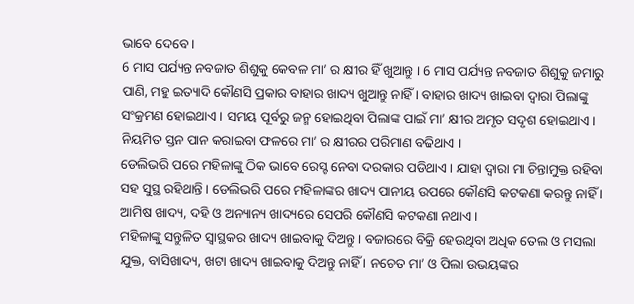ଭାବେ ଦେବେ ।
6 ମାସ ପର୍ଯ୍ୟନ୍ତ ନବଜାତ ଶିଶୁକୁ କେବଳ ମା’ ର କ୍ଷୀର ହିଁ ଖୁଆନ୍ତୁ । 6 ମାସ ପର୍ଯ୍ୟନ୍ତ ନବଜାତ ଶିଶୁକୁ ଜମାରୁ ପାଣି, ମହୁ ଇତ୍ୟାଦି କୌଣସି ପ୍ରକାର ବାହାର ଖାଦ୍ୟ ଖୁଆନ୍ତୁ ନାହିଁ । ବାହାର ଖାଦ୍ୟ ଖାଇବା ଦ୍ଵାରା ପିଲାଙ୍କୁ ସଂକ୍ରମଣ ହୋଇଥାଏ । ସମୟ ପୂର୍ବରୁ ଜନ୍ମ ହୋଇଥିବା ପିଲାଙ୍କ ପାଇଁ ମା’ କ୍ଷୀର ଅମୃତ ସଦୃଶ ହୋଇଥାଏ । ନିୟମିତ ସ୍ତନ ପାନ କରାଇବା ଫଳରେ ମା’ ର କ୍ଷୀରର ପରିମାଣ ବଢିଥାଏ ।
ଡେଲିଭରି ପରେ ମହିଳାଙ୍କୁ ଠିକ ଭାବେ ରେସ୍ଟ ନେବା ଦରକାର ପଡିଥାଏ । ଯାହା ଦ୍ଵାରା ମା ଚିନ୍ତାମୁକ୍ତ ରହିବା ସହ ସୁସ୍ଥ ରହିଥାନ୍ତି । ଡେଲିଭରି ପରେ ମହିଳାଙ୍କର ଖାଦ୍ୟ ପାନୀୟ ଉପରେ କୌଣସି କଟକଣା କରନ୍ତୁ ନାହିଁ । ଆମିଷ ଖାଦ୍ୟ, ଦହି ଓ ଅନ୍ୟାନ୍ୟ ଖାଦ୍ୟରେ ସେପରି କୌଣସି କଟକଣା ନଥାଏ ।
ମହିଳାଙ୍କୁ ସନ୍ତୁଳିତ ସ୍ଵାସ୍ଥକର ଖାଦ୍ୟ ଖାଇବାକୁ ଦିଅନ୍ତୁ । ବଜାରରେ ବିକ୍ରି ହେଉଥିବା ଅଧିକ ତେଲ ଓ ମସଲା ଯୁକ୍ତ, ବାସିଖାଦ୍ୟ, ଖଟା ଖାଦ୍ୟ ଖାଇବାକୁ ଦିଅନ୍ତୁ ନାହିଁ । ନଚେତ ମା’ ଓ ପିଲା ଉଭୟଙ୍କର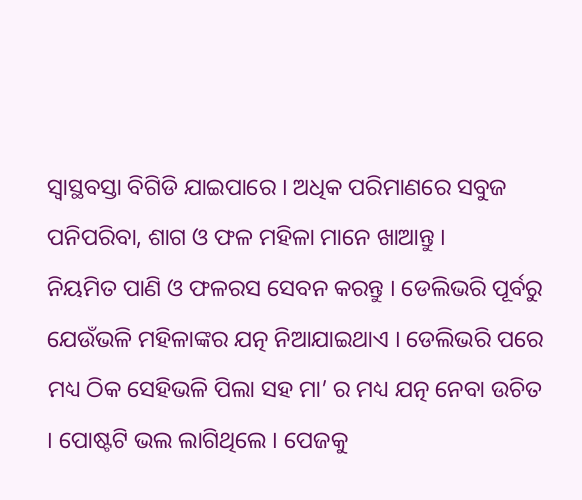ସ୍ଵାସ୍ଥବସ୍ତା ବିଗିଡି ଯାଇପାରେ । ଅଧିକ ପରିମାଣରେ ସବୁଜ ପନିପରିବା, ଶାଗ ଓ ଫଳ ମହିଳା ମାନେ ଖାଆନ୍ତୁ ।
ନିୟମିତ ପାଣି ଓ ଫଳରସ ସେବନ କରନ୍ତୁ । ଡେଲିଭରି ପୂର୍ବରୁ ଯେଉଁଭଳି ମହିଳାଙ୍କର ଯତ୍ନ ନିଆଯାଇଥାଏ । ଡେଲିଭରି ପରେ ମଧ୍ୟ ଠିକ ସେହିଭଳି ପିଲା ସହ ମା’ ର ମଧ୍ୟ ଯତ୍ନ ନେବା ଉଚିତ । ପୋଷ୍ଟଟି ଭଲ ଲାଗିଥିଲେ । ପେଜକୁ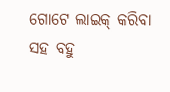ଗୋଟେ ଲାଇକ୍ କରିବା ସହ ବହୁ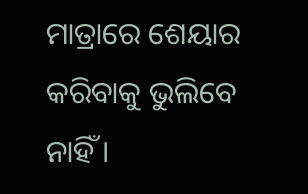ମାତ୍ରାରେ ଶେୟାର କରିବାକୁ ଭୁଲିବେ ନାହିଁ ।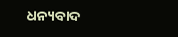ଧନ୍ୟବାଦ